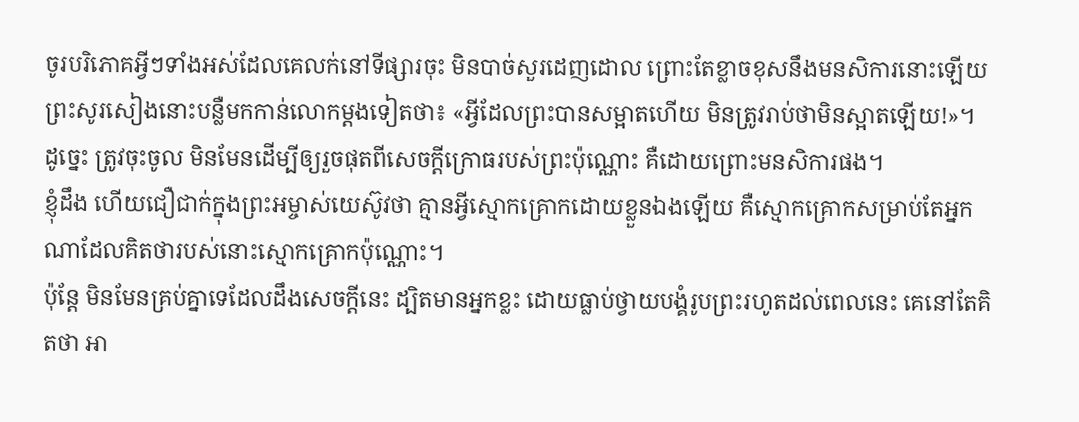ចូរបរិភោគអ្វីៗទាំងអស់ដែលគេលក់នៅទីផ្សារចុះ មិនបាច់សួរដេញដោល ព្រោះតែខ្លាចខុសនឹងមនសិការនោះឡើយ
ព្រះសូរសៀងនោះបន្លឺមកកាន់លោកម្តងទៀតថា៖ «អ្វីដែលព្រះបានសម្អាតហើយ មិនត្រូវរាប់ថាមិនស្អាតឡើយ!»។
ដូច្នេះ ត្រូវចុះចូល មិនមែនដើម្បីឲ្យរួចផុតពីសេចក្តីក្រោធរបស់ព្រះប៉ុណ្ណោះ គឺដោយព្រោះមនសិការផង។
ខ្ញុំដឹង ហើយជឿជាក់ក្នុងព្រះអម្ចាស់យេស៊ូវថា គ្មានអ្វីស្មោកគ្រោកដោយខ្លួនឯងឡើយ គឺស្មោកគ្រោកសម្រាប់តែអ្នកណាដែលគិតថារបស់នោះស្មោកគ្រោកប៉ុណ្ណោះ។
ប៉ុន្តែ មិនមែនគ្រប់គ្នាទេដែលដឹងសេចក្ដីនេះ ដ្បិតមានអ្នកខ្លះ ដោយធ្លាប់ថ្វាយបង្គំរូបព្រះរហូតដល់ពេលនេះ គេនៅតែគិតថា អា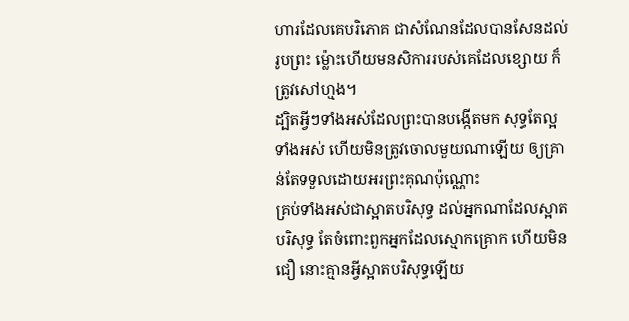ហារដែលគេបរិភោគ ជាសំណែនដែលបានសែនដល់រូបព្រះ ម៉្លោះហើយមនសិការរបស់គេដែលខ្សោយ ក៏ត្រូវសៅហ្មង។
ដ្បិតអ្វីៗទាំងអស់ដែលព្រះបានបង្កើតមក សុទ្ធតែល្អទាំងអស់ ហើយមិនត្រូវចោលមួយណាឡើយ ឲ្យគ្រាន់តែទទួលដោយអរព្រះគុណប៉ុណ្ណោះ
គ្រប់ទាំងអស់ជាស្អាតបរិសុទ្ធ ដល់អ្នកណាដែលស្អាតបរិសុទ្ធ តែចំពោះពួកអ្នកដែលស្មោកគ្រោក ហើយមិនជឿ នោះគ្មានអ្វីស្អាតបរិសុទ្ធឡើយ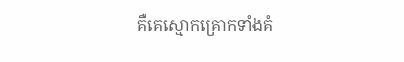គឺគេស្មោកគ្រោកទាំងគំ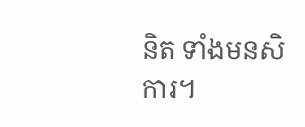និត ទាំងមនសិការ។